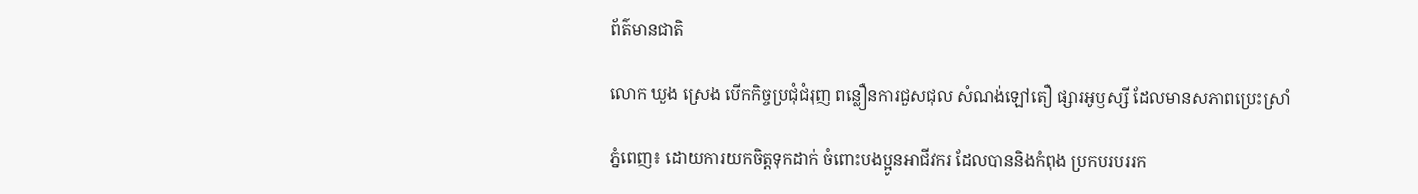ព័ត៌មានជាតិ

លោក ឃួង ស្រេង បើកកិច្ចប្រជុំជំរុញ ពន្លឿនការជួសជុល សំណង់ឡៅតឿ ផ្សារអូឫស្សី ដែលមានសភាពប្រេះស្រាំ

ភ្នំពេញ៖ ដោយការយកចិត្តទុកដាក់ ចំពោះបងប្អូនអាជីវករ ដែលបាននិងកំពុង ប្រកបរបររក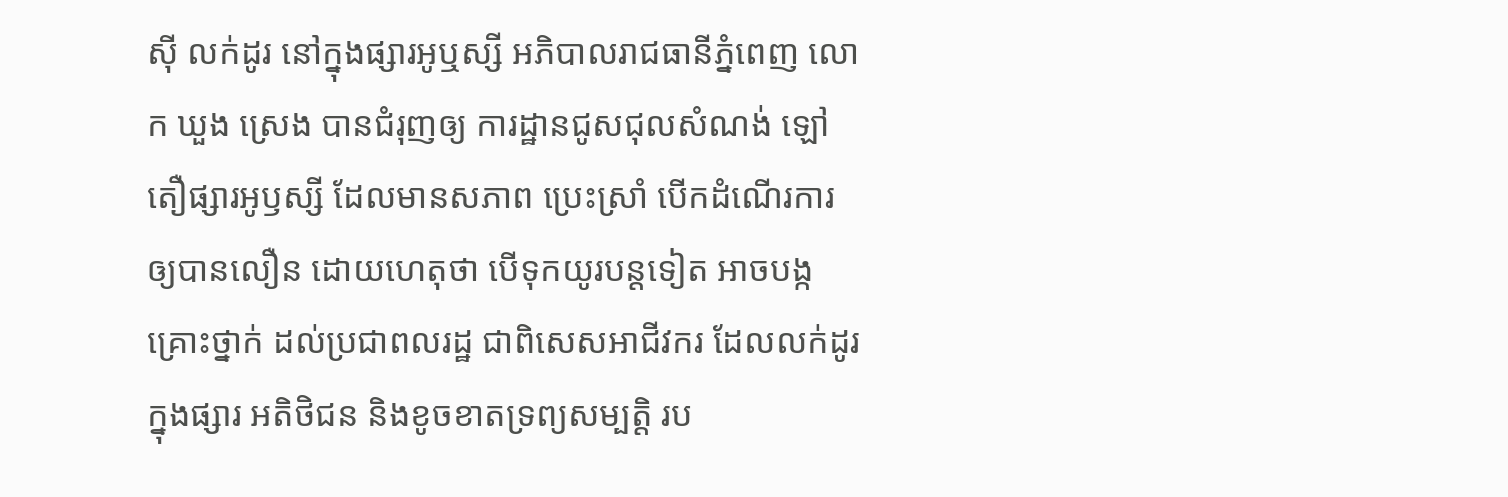ស៊ី លក់ដូរ នៅក្នុងផ្សារអូឬស្សី អភិបាលរាជធានីភ្នំពេញ លោក ឃួង ស្រេង បានជំរុញឲ្យ ការដ្ឋានជូសជុលសំណង់ ឡៅតឿផ្សារអូឫស្សី ដែលមានសភាព ប្រេះស្រាំ បើកដំណើរការ ឲ្យបានលឿន ដោយហេតុថា បើទុកយូរបន្តទៀត អាចបង្កគ្រោះថ្នាក់ ដល់ប្រជាពលរដ្ឋ ជាពិសេសអាជីវករ ដែលលក់ដូរក្នុងផ្សារ អតិថិជន និងខូចខាតទ្រព្យសម្បត្តិ រប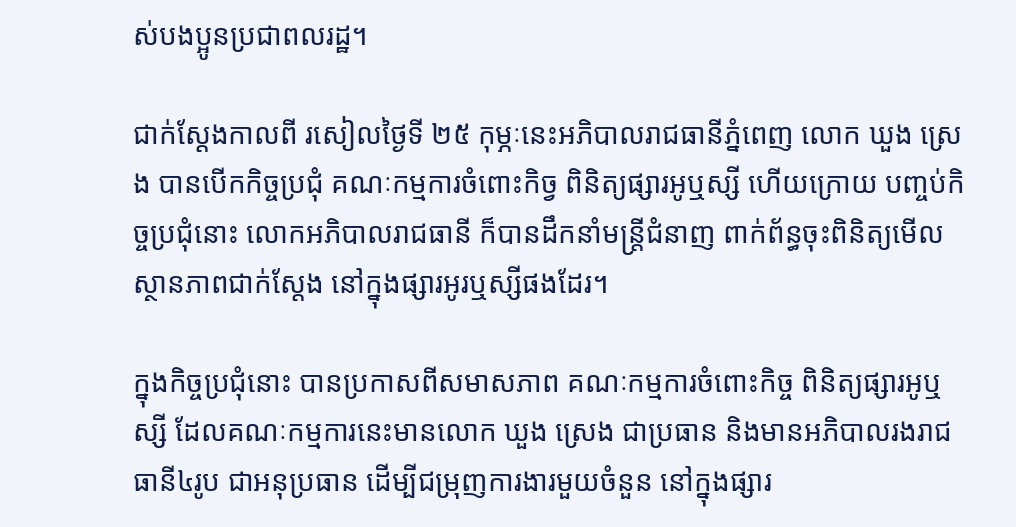ស់បងប្អូនប្រជាពលរដ្ឋ។

ជាក់ស្តែងកាលពី រសៀលថ្ងៃទី ២៥ កុម្ភៈនេះអភិបាលរាជធានីភ្នំពេញ លោក ឃួង ស្រេង បានបើកកិច្ចប្រជុំ គណៈកម្មការចំពោះកិច្វ ពិនិត្យផ្សារអូឬស្សី ហើយក្រោយ បញ្ចប់កិច្ចប្រជុំនោះ លោកអភិបាលរាជធានី ក៏បានដឹកនាំមន្ត្រីជំនាញ ពាក់ព័ន្ធចុះពិនិត្យមើល ស្ថានភាពជាក់ស្តែង នៅក្នុងផ្សារអូរឬស្សីផងដែរ។

ក្នុងកិច្ចប្រជុំនោះ បានប្រកាសពីសមាសភាព គណៈកម្មការចំពោះកិច្ច ពិនិត្យផ្សារអូឬស្សី ដែលគណៈកម្មការនេះមានលោក ឃួង ស្រេង ជាប្រធាន និងមានអភិបាលរងរាជធានី៤រូប ជាអនុប្រធាន ដើម្បីជម្រុញការងារមួយចំនួន នៅក្នុងផ្សារ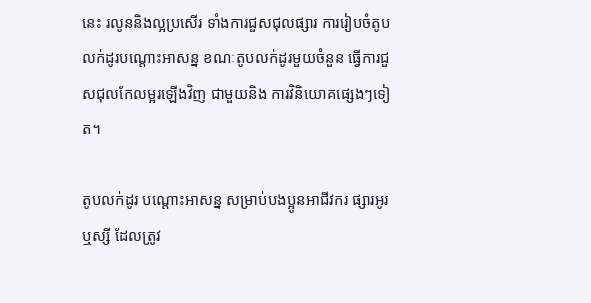នេះ រលូននិងល្អប្រសើរ ទាំងការជួសជុលផ្សារ ការរៀបចំតូបលក់ដូរបណ្តោះអាសន្ន ខណៈតូបលក់ដូរមួយចំនួន ធ្វើការជួសជុលកែលម្អរឡើងវិញ ជាមួយនិង ការវិនិយោគផ្សេងៗទៀត។

តូបលក់ដូរ បណ្តោះអាសន្ន សម្រាប់បងប្អូនអាជីវករ ផ្សារអូរឬស្សី ដែលត្រូវ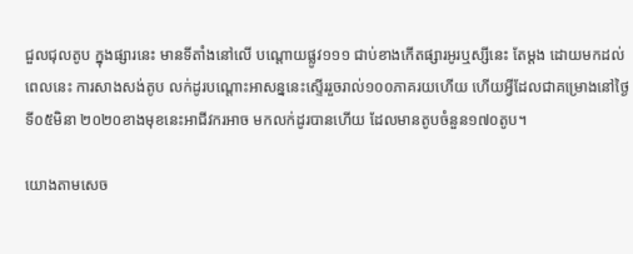ជួលជុលតូប ក្នុងផ្សារនេះ មានទីតាំងនៅលើ បណ្តោយផ្លូវ១១១ ជាប់ខាងកើតផ្សារអូរឬស្សីនេះ តែម្តង ដោយមកដល់ពេលនេះ ការសាងសង់តូប លក់ដូរបណ្តោះអាសន្ននេះស្ទើររួចរាល់១០០ភាគរយហើយ ហើយអ្វីដែលជាគម្រោងនៅថ្ងៃទី០៥មិនា ២០២០ខាងមុខនេះអាជីវករអាច មកលក់ដូរបានហើយ ដែលមានតូបចំនួន១៧០តូប។

យោងតាមសេច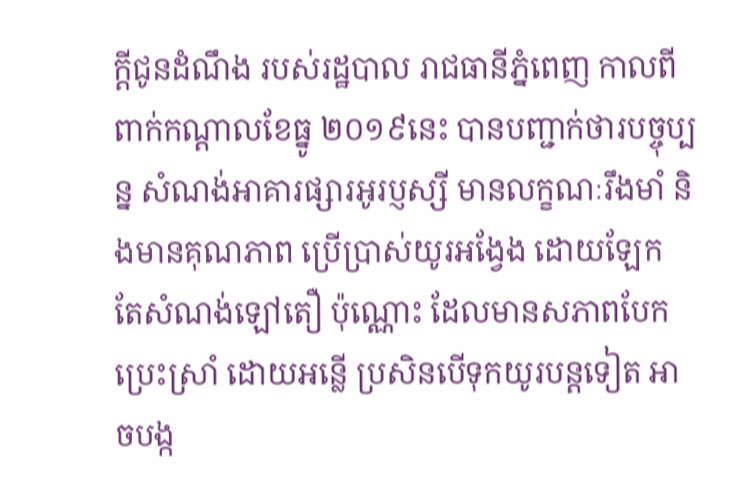ក្តីជូនដំណឹង របស់រដ្ឋបាល រាជធានីភ្នំពេញ កាលពីពាក់កណ្តាលខែធ្នូ ២០១៩នេះ បានបញ្ជាក់ថារបច្ចុប្បន្ន សំណង់អាគារផ្សារអូរប្ញស្សី មានលក្ខណៈរឹងមាំ និងមានគុណភាព ប្រើប្រាស់យូរអង្វែង ដោយឡែក តែសំណង់ឡៅតឿ ប៉ុណ្ណោះ ដែលមានសភាពបែកប្រេះស្រាំ ដោយអន្លើ ប្រសិនបើទុកយូរបន្តទៀត អាចបង្ក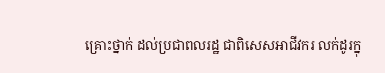គ្រោះថ្នាក់ ដល់ប្រជាពលរដ្ឋ ជាពិសេសអាជីវករ លក់ដូរក្នុ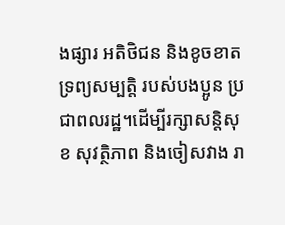ងផ្សារ អតិថិជន និងខូចខាតទ្រព្យសម្បត្តិ របស់បងប្អូន ប្រជាពលរដ្ឋ។ដើម្បីរក្សាសន្តិសុខ សុវត្ថិភាព និងចៀសវាង រា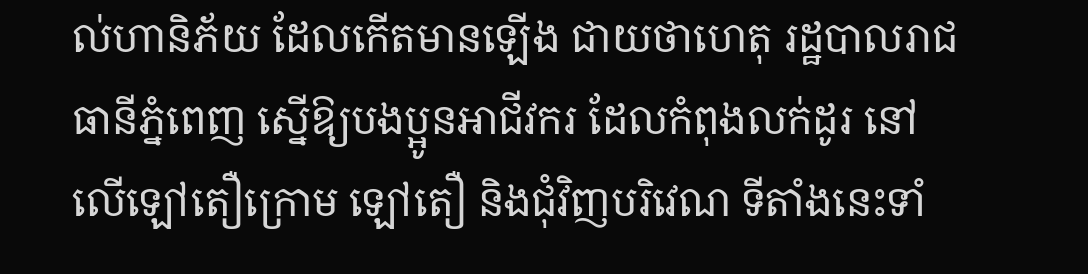ល់ហានិភ័យ ដែលកើតមានឡើង ជាយថាហេតុ រដ្ឋបាលរាជធានីភ្នំពេញ ស្នើឱ្យបងប្អូនអាជីវករ ដែលកំពុងលក់ដូរ នៅលើឡៅតឿក្រោម ឡៅតឿ និងជុំវិញបរិវេណ ទីតាំងនេះទាំ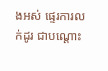ងអស់ ផ្ទេរការលក់ដូរ ជាបណ្តោះ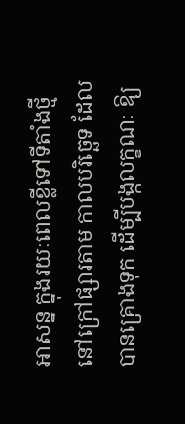អាសន្ន ក្នុងរយៈពេលខ្លីទៅទីតាំងថ្មី នៅក្រៅផ្សារតាម កាលបរិច្ឆេទ ដែលបានគ្រោងទុក ដើម្បីបង្កលក្ខណៈ ឱ្យ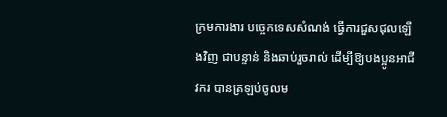ក្រមការងារ បច្ចេកទេសសំណង់ ធ្វើការជួសជុលឡើងវិញ ជាបន្ទាន់ និងឆាប់រួចរាល់ ដើម្បីឱ្យបងប្អូនអាជីវករ បានត្រឡប់ចូលម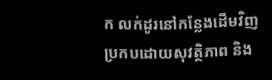ក លក់ដូរនៅកន្លែងដើមវិញ ប្រកបដោយសុវត្ថិភាព និង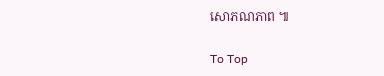សោភណភាព ៕

To Top